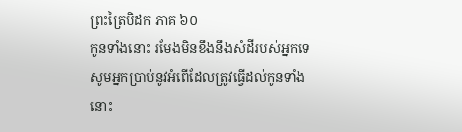ព្រះត្រៃបិដក ភាគ ៦០
កូនទាំងនោះ រមែងមិនខឹងនឹងសំដីរបស់អ្នកទេ សូមអ្នកប្រាប់នូវអំពើដែលត្រូវធ្វើដល់កូនទាំងនោះ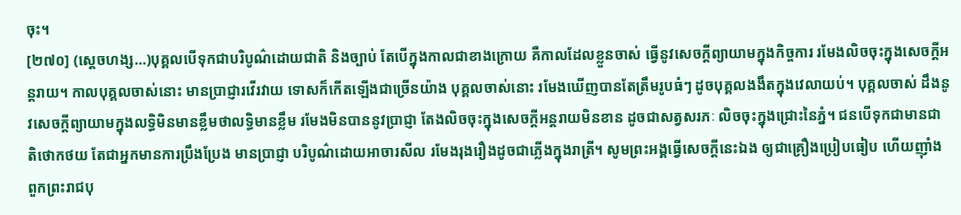ចុះ។
[២៧០] (ស្តេចហង្ស…)បុគ្គលបើទុកជាបរិបូណ៌ដោយជាតិ និងច្បាប់ តែបើក្នុងកាលជាខាងក្រោយ គឺកាលដែលខ្លួនចាស់ ធ្វើនូវសេចក្តីព្យាយាមក្នុងកិច្ចការ រមែងលិចចុះក្នុងសេចក្តីអន្តរាយ។ កាលបុគ្គលចាស់នោះ មានប្រាជ្ញារវើរវាយ ទោសក៏កើតឡើងជាច្រើនយ៉ាង បុគ្គលចាស់នោះ រមែងឃើញបានតែត្រឹមរូបធំៗ ដូចបុគ្គលងងឹតក្នុងវេលាយប់។ បុគ្គលចាស់ ដឹងនូវសេចក្តីព្យាយាមក្នុងលទ្ធិមិនមានខ្លឹមថាលទ្ធិមានខ្លឹម រមែងមិនបាននូវប្រាជ្ញា តែងលិចចុះក្នុងសេចក្តីអន្តរាយមិនខាន ដូចជាសត្វសរភៈ លិចចុះក្នុងជ្រោះនៃភ្នំ។ ជនបើទុកជាមានជាតិថោកថយ តែជាអ្នកមានការប្រឹងប្រែង មានប្រាជ្ញា បរិបូណ៌ដោយអាចារសីល រមែងរុងរឿងដូចជាភ្លើងក្នុងរាត្រី។ សូមព្រះអង្គធ្វើសេចក្តីនេះឯង ឲ្យជាគ្រឿងប្រៀបធៀប ហើយញ៉ាំងពួកព្រះរាជបុ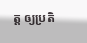ត្ត ឲ្យប្រតិ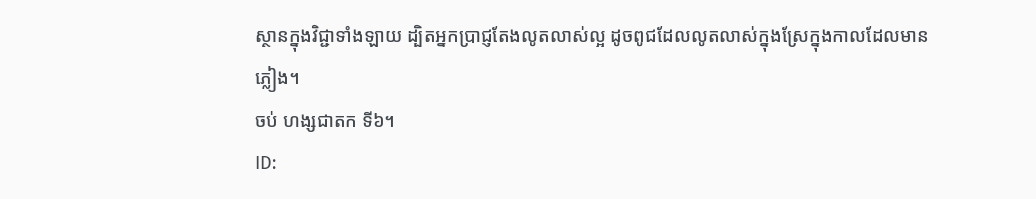ស្ថានក្នុងវិជ្ជាទាំងឡាយ ដ្បិតអ្នកប្រាជ្ញតែងលូតលាស់ល្អ ដូចពូជដែលលូតលាស់ក្នុងស្រែក្នុងកាលដែលមានភ្លៀង។
ចប់ ហង្សជាតក ទី៦។
ID: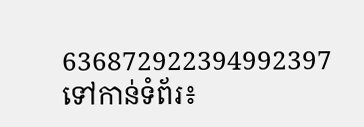636872922394992397
ទៅកាន់ទំព័រ៖